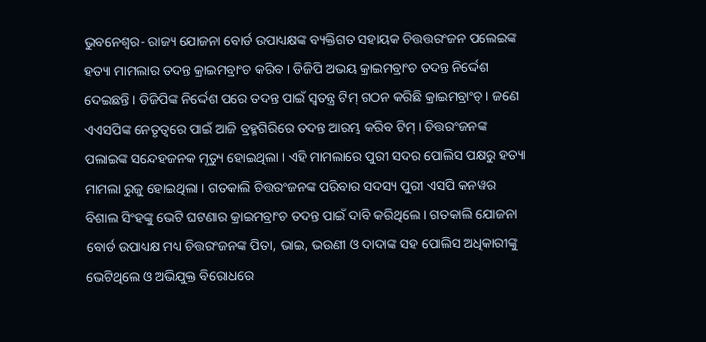ଭୁବନେଶ୍ୱର- ରାଜ୍ୟ ଯୋଜନା ବୋର୍ଡ ଉପାଧ୍ୟକ୍ଷଙ୍କ ବ୍ୟକ୍ତିଗତ ସହାୟକ ଚିତ୍ତତ୍ତରଂଜନ ପଲେଇଙ୍କ ହତ୍ୟା ମାମଲାର ତଦନ୍ତ କ୍ରାଇମବ୍ରାଂଚ କରିବ । ଡିଜିପି ଅଭୟ କ୍ରାଇମବ୍ରାଂଚ ତଦନ୍ତ ନିର୍ଦ୍ଦେଶ ଦେଇଛନ୍ତି । ଡିଜିପିଙ୍କ ନିର୍ଦ୍ଦେଶ ପରେ ତଦନ୍ତ ପାଇଁ ସ୍ୱତନ୍ତ୍ର ଟିମ୍ ଗଠନ କରିଛି କ୍ରାଇମବ୍ରାଂଚ୍ । ଜଣେ ଏଏସପିଙ୍କ ନେତୃତ୍ୱରେ ପାଇଁ ଆଜି ବ୍ରହ୍ମଗିରିରେ ତଦନ୍ତ ଆରମ୍ଭ କରିବ ଟିମ୍ । ଚିତ୍ତରଂଜନଙ୍କ ପଲାଇଙ୍କ ସନ୍ଦେହଜନକ ମୃତ୍ୟୁ ହୋଇଥିଲା । ଏହି ମାମଲାରେ ପୁରୀ ସଦର ପୋଲିସ ପକ୍ଷରୁ ହତ୍ୟା ମାମଲା ରୁଜୁ ହୋଇଥିଲା । ଗତକାଲି ଚିତ୍ତରଂଜନଙ୍କ ପରିବାର ସଦସ୍ୟ ପୁରୀ ଏସପି କନୱର ବିଶାଲ ସିଂହଙ୍କୁ ଭେଟି ଘଟଣାର କ୍ରାଇମବ୍ରାଂଚ ତଦନ୍ତ ପାଇଁ ଦାବି କରିଥିଲେ । ଗତକାଲି ଯୋଜନା ବୋର୍ଡ ଉପାଧ୍ୟକ୍ଷ ମଧ୍ୟ ଚିତ୍ତରଂଜନଙ୍କ ପିତା, ଭାଇ, ଭଉଣୀ ଓ ଦାଦାଙ୍କ ସହ ପୋଲିସ ଅଧିକାରୀଙ୍କୁ ଭେଟିଥିଲେ ଓ ଅଭିଯୁକ୍ତ ବିରୋଧରେ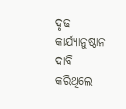ଦୃଢ କାର୍ଯ୍ୟାନୁଷ୍ଠାନ ଦାବି କରିଥିଲେ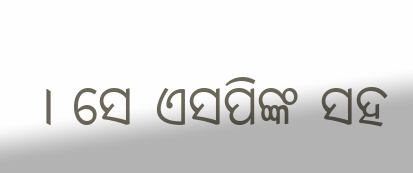। ସେ ଏସପିଙ୍କ ସହ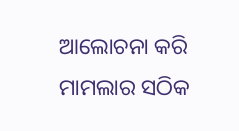ଆଲୋଚନା କରି ମାମଲାର ସଠିକ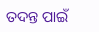ତଦନ୍ତ ପାଇଁ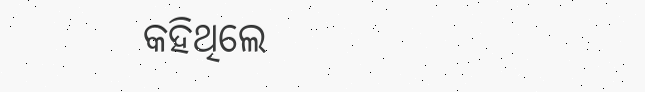କହିଥିଲେ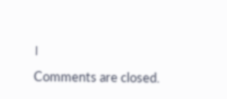।
Comments are closed.